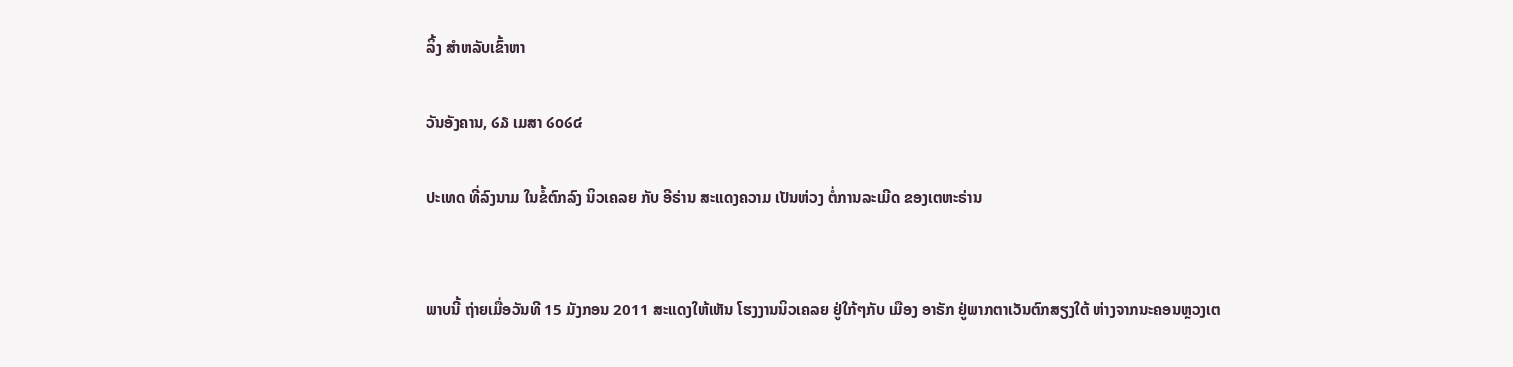ລິ້ງ ສຳຫລັບເຂົ້າຫາ

ວັນອັງຄານ, ໒໓ ເມສາ ໒໐໒໔

ປະເທດ ທີ່ລົງນາມ ໃນຂໍ້ຕົກລົງ ນິວເຄລຍ ກັບ ອີຣ່ານ ສະແດງຄວາມ ເປັນຫ່ວງ ຕໍ່ການລະເມີດ ຂອງເຕຫະຣ່ານ


ພາບນີ້ ຖ່າຍເມື່ອວັນທີ 15 ມັງກອນ 2011 ສະແດງໃຫ້ເຫັນ ໂຮງງານນິວເຄລຍ ຢູ່ໃກ້ໆກັບ ເມືອງ ອາຣັກ ຢູ່ພາກຕາເວັນຕົກສຽງໃຕ້ ຫ່າງຈາກນະຄອນຫຼວງເຕ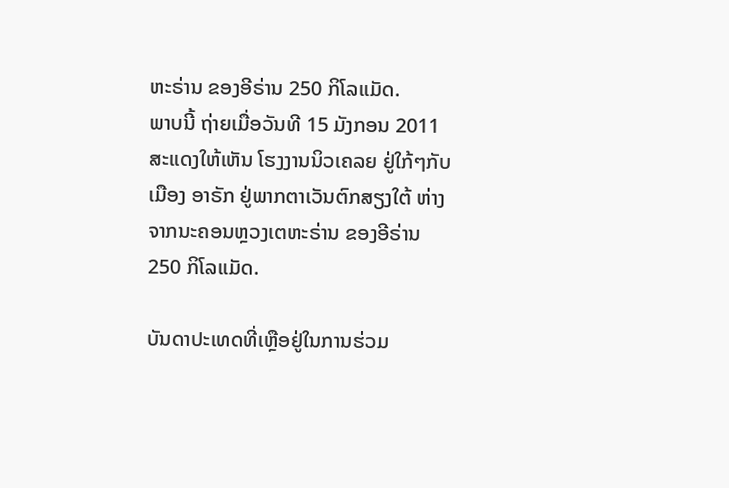ຫະຣ່ານ ຂອງອີຣ່ານ 250 ກິໂລແມັດ.
ພາບນີ້ ຖ່າຍເມື່ອວັນທີ 15 ມັງກອນ 2011 ສະແດງໃຫ້ເຫັນ ໂຮງງານນິວເຄລຍ ຢູ່ໃກ້ໆກັບ ເມືອງ ອາຣັກ ຢູ່ພາກຕາເວັນຕົກສຽງໃຕ້ ຫ່າງຈາກນະຄອນຫຼວງເຕຫະຣ່ານ ຂອງອີຣ່ານ 250 ກິໂລແມັດ.

ບັນດາປະເທດທີ່ເຫຼືອຢູ່ໃນການຮ່ວມ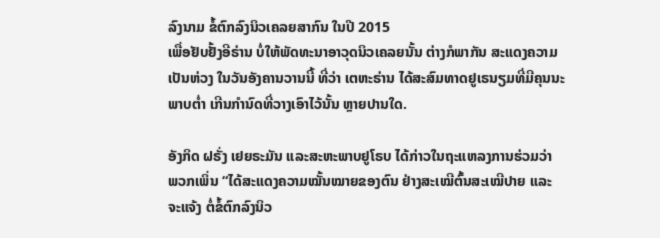ລົງນາມ ຂໍ້ຕົກລົງນິວເຄລຍສາກົນ ໃນປີ 2015
ເພື່ອຢັບຢັ້ງອີຣ່ານ ບໍ່ໃຫ້ພັດທະນາອາວຸດນິວເຄລຍນັ້ນ ຕ່າງກໍພາກັນ ສະແດງຄວາມ
ເປັນຫ່ວງ ໃນວັນອັງຄານວານນີ້ ທີ່ວ່າ ເຕຫະຣ່ານ ໄດ້ສະສົມທາດຢູເຣນຽມທີ່ມີຄຸນນະ
ພາບຕ່ຳ ເກີນກຳນົດທີ່ວາງເອົາໄວ້ນັ້ນ ຫຼາຍປານໃດ.

ອັງກິດ ຝຣັ່ງ ເຢຍຣະມັນ ແລະສະຫະພາບຢູໂຣບ ໄດ້ກ່າວໃນຖະແຫລງການຮ່ວມວ່າ
ພວກເພິ່ນ “ໄດ້ສະແດງຄວາມໝັ້ນໝາຍຂອງຕົນ ຢ່າງສະເໝີຕົ້ນສະເໝີປາຍ ແລະ
ຈະແຈ້ງ ຕໍ່ຂໍ້ຕົກລົງນິວ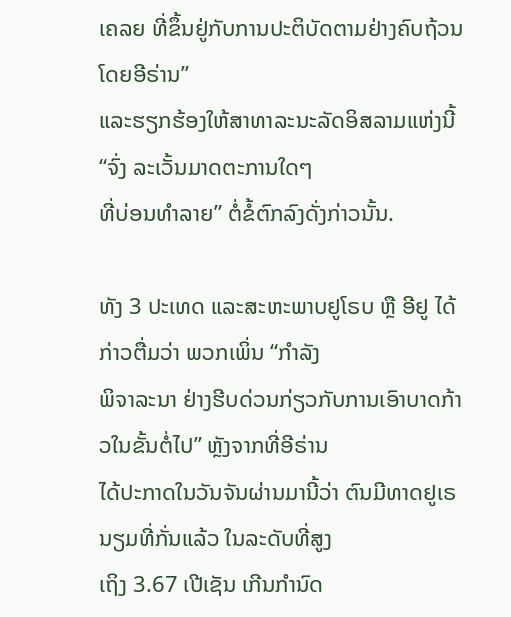ເຄລຍ ທີ່ຂຶ້ນຢູ່ກັບການປະຕິບັດຕາມຢ່າງຄົບຖ້ວນໂດຍອີຣ່ານ”
ແລະຮຽກຮ້ອງໃຫ້ສາທາລະນະລັດອິສລາມແຫ່ງນີ້ “ຈົ່ງ ລະເວັ້ນມາດຕະການໃດໆ
ທີ່ບ່ອນທຳລາຍ” ຕໍ່ຂໍ້ຕົກລົງດັ່ງກ່າວນັ້ນ.

ທັງ 3 ປະເທດ ແລະສະຫະພາບຢູໂຣບ ຫຼື ອີຢູ ໄດ້ກ່າວຕື່ມວ່າ ພວກເພິ່ນ “ກຳລັງ
ພິຈາລະນາ ຢ່າງຮີບດ່ວນກ່ຽວກັບການເອົາບາດກ້າວໃນຂັ້ນຕໍ່ໄປ” ຫຼັງຈາກທີ່ອີຣ່ານ
ໄດ້ປະກາດໃນວັນຈັນຜ່ານມານີ້ວ່າ ຕົນມີທາດຢູເຣນຽມທີ່ກັ່ນແລ້ວ ໃນລະດັບທີ່ສູງ
ເຖິງ 3.67 ເປີເຊັນ ເກີນກຳນົດ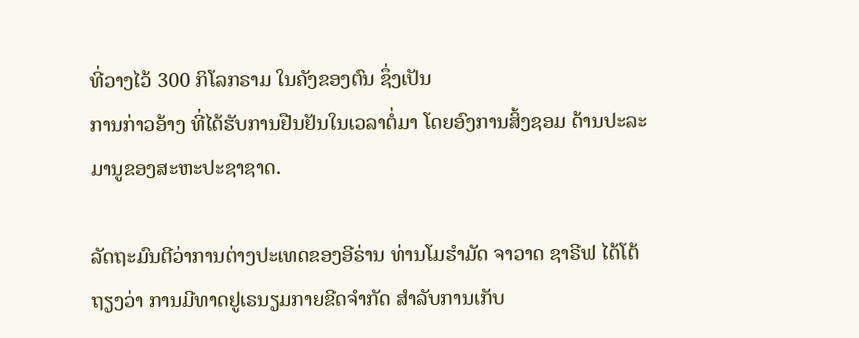ທີ່ວາງໄວ້ 300 ກິໂລກຣາມ ໃນຄັງຂອງຕົນ ຊຶ່ງເປັນ
ການກ່າວອ້າງ ທີ່ໄດ້ຮັບການຢືນຢັນໃນເວລາຕໍ່ມາ ໂດຍອົງການສິ້ງຊອມ ດ້ານປະລະ
ມານູຂອງສະຫະປະຊາຊາດ.

ລັດຖະມົນຕີວ່າການຕ່າງປະເທດຂອງອີຣ່ານ ທ່ານໂມຮຳມັດ ຈາວາດ ຊາຣີຟ ໄດ້ໂຕ້
ຖຽງວ່າ ການມີທາດຢູເຣນຽມກາຍຂີດຈຳກັດ ສຳລັບການເກັບ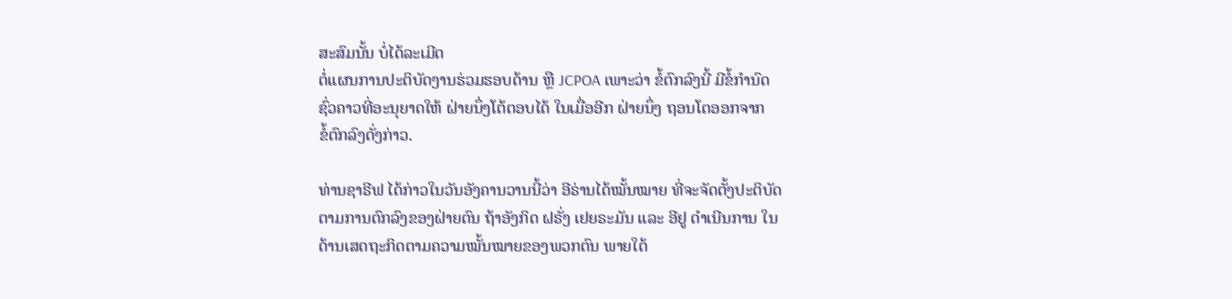ສະສົມນັ້ນ ບໍ່ໄດ້ລະເມີດ
ຕໍ່ແຜນການປະຕິບັດງານຮ່ວມຮອບດ້ານ ຫຼື JCPOA ເພາະວ່າ ຂໍ້ຕົກລົງນີ້ ມີຂໍ້ກຳນົດ
ຊົ່ວຄາວທີ່ອະນຸຍາດໃຫ້ ຝ່າຍນຶ່ງໂຕ້ຕອບໄດ້ ໃນເມື່ອອີກ ຝ່າຍນຶ່ງ ຖອນໂຕອອກຈາກ
ຂໍ້ຕົກລົງດັ່ງກ່າວ.

ທ່ານຊາຣີຟ ໄດ້ກ່າວໃນວັນອັງຄານວານນີ້ວ່າ ອີຣ່ານໄດ້ໝັ້ນໝາຍ ທີ່ຈະຈັດຕັ້ງປະຕິບັດ
ຕາມການຕົກລົງຂອງຝ່າຍຕົນ ຖ້າອັງກິດ ຝຣັ່ງ ເຢຍຣະມັນ ແລະ ອີຢູ ດຳເນີນການ ໃນ
ດ້ານເສດຖະກິດຕາມຄວາມໝັ້ນໝາຍຂອງພວກຕົນ ພາຍໃຕ້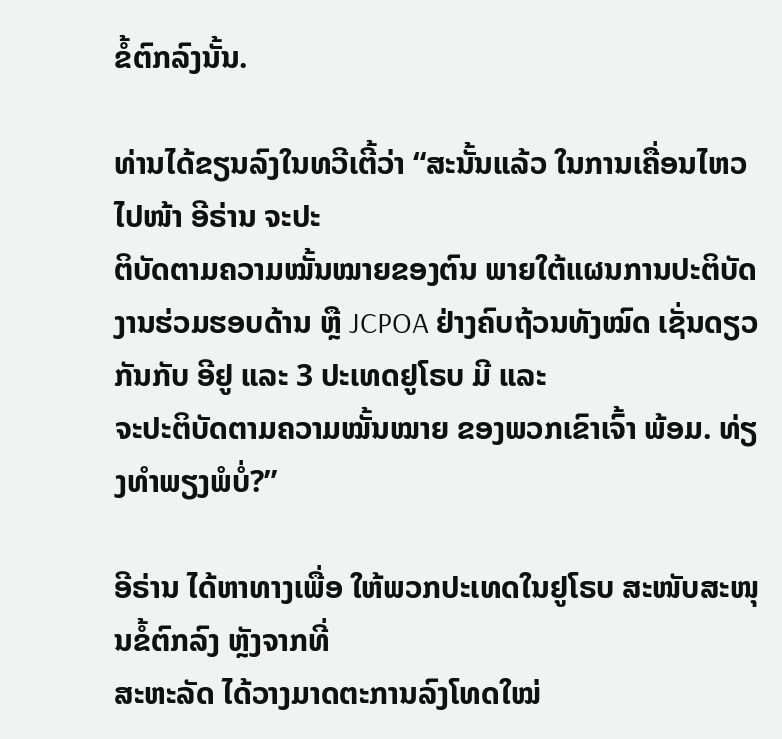ຂໍ້ຕົກລົງນັ້ນ.

ທ່ານໄດ້ຂຽນລົງໃນທວີເຕີ້ວ່າ “ສະນັ້ນແລ້ວ ໃນການເຄື່ອນໄຫວໄປໜ້າ ອີຣ່ານ ຈະປະ
ຕິບັດຕາມຄວາມໝັ້ນໝາຍຂອງຕົນ ພາຍໃຕ້ແຜນການປະຕິບັດງານຮ່ວມຮອບດ້ານ ຫຼື JCPOA ຢ່າງຄົບຖ້ວນທັງໝົດ ເຊັ່ນດຽວກັນກັບ ອີຢູ ແລະ 3 ປະເທດຢູໂຣບ ມີ ແລະ
ຈະປະຕິບັດຕາມຄວາມໝັ້ນໝາຍ ຂອງພວກເຂົາເຈົ້າ ພ້ອມ. ທ່ຽງທຳພຽງພໍບໍ່?”

ອີຣ່ານ ໄດ້ຫາທາງເພື່ອ ໃຫ້ພວກປະເທດໃນຢູໂຣບ ສະໜັບສະໜຸນຂໍ້ຕົກລົງ ຫຼັງຈາກທີ່
ສະຫະລັດ ໄດ້ວາງມາດຕະການລົງໂທດໃໝ່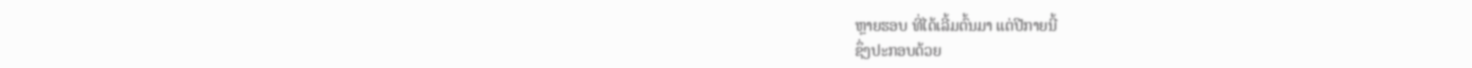ຫຼາຍຮອບ ທີ່ໄດ້ເລີ້ມຕົ້ນມາ ແຕ່ປີກາຍນີ້
ຊຶ່ງປະກອບດ້ວຍ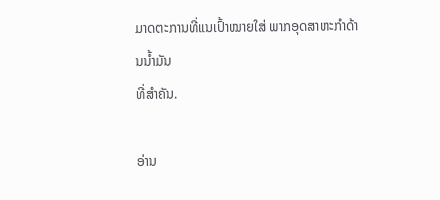ມາດຕະການທີ່ແນເປົ້າໝາຍໃສ່ ພາກອຸດສາຫະກຳດ້ານນ້ຳມັນ
ທີ່ສຳຄັນ.

ອ່ານ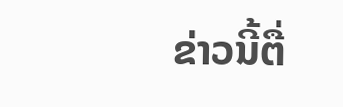ຂ່າວນີ້ຕື່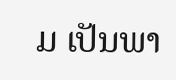ມ ເປັນພາ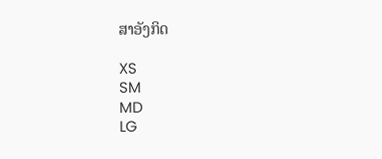ສາອັງກິດ

XS
SM
MD
LG